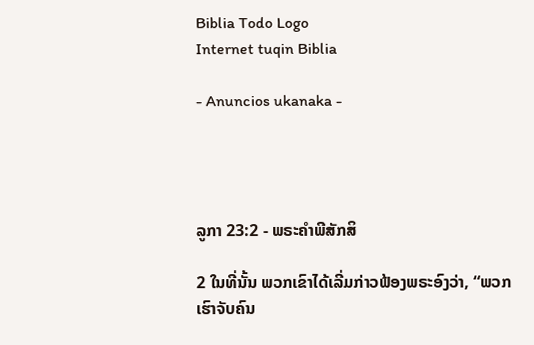Biblia Todo Logo
Internet tuqin Biblia

- Anuncios ukanaka -




ລູກາ 23:2 - ພຣະຄຳພີສັກສິ

2 ໃນທີ່ນັ້ນ ພວກເຂົາໄດ້ເລີ່ມກ່າວຟ້ອງພຣະອົງວ່າ, “ພວກເຮົາຈັບຄົນ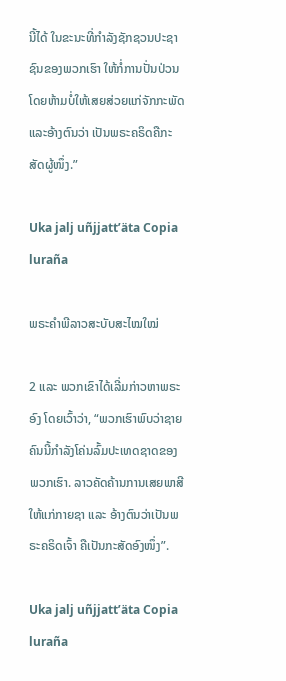ນີ້ໄດ້ ໃນຂະນະທີ່ກຳລັງຊັກຊວນປະຊາຊົນຂອງພວກເຮົາ ໃຫ້ກໍ່ການປັ່ນປ່ວນ ໂດຍຫ້າມບໍ່ໃຫ້ເສຍສ່ວຍແກ່ຈັກກະພັດ ແລະອ້າງຕົນວ່າ ເປັນພຣະຄຣິດຄືກະສັດຜູ້ໜຶ່ງ.”

Uka jalj uñjjattʼäta Copia luraña

ພຣະຄຳພີລາວສະບັບສະໄໝໃໝ່

2 ແລະ ພວກເຂົາໄດ້ເລີ່ມກ່າວຫາພຣະອົງ ໂດຍເວົ້າວ່າ, “ພວກເຮົາພົບວ່າຊາຍຄົນນີ້ກຳລັງໂຄ່ນລົ້ມປະເທດຊາດຂອງພວກເຮົາ. ລາວຄັດຄ້ານການເສຍພາສີໃຫ້ແກ່ກາຍຊາ ແລະ ອ້າງຕົນວ່າເປັນພຣະຄຣິດເຈົ້າ ຄືເປັນກະສັດອົງໜຶ່ງ”.

Uka jalj uñjjattʼäta Copia luraña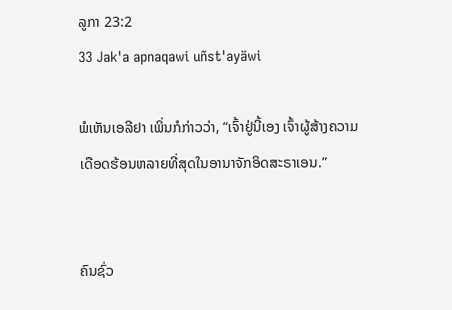ລູກາ 23:2
33 Jak'a apnaqawi uñst'ayäwi

ພໍເຫັນເອລີຢາ ເພິ່ນກໍກ່າວວ່າ, “ເຈົ້າຢູ່ນີ້ເອງ ເຈົ້າຜູ້ສ້າງຄວາມເດືອດຮ້ອນຫລາຍທີ່ສຸດໃນອານາຈັກອິດສະຣາເອນ.”


ຄົນຊົ່ວ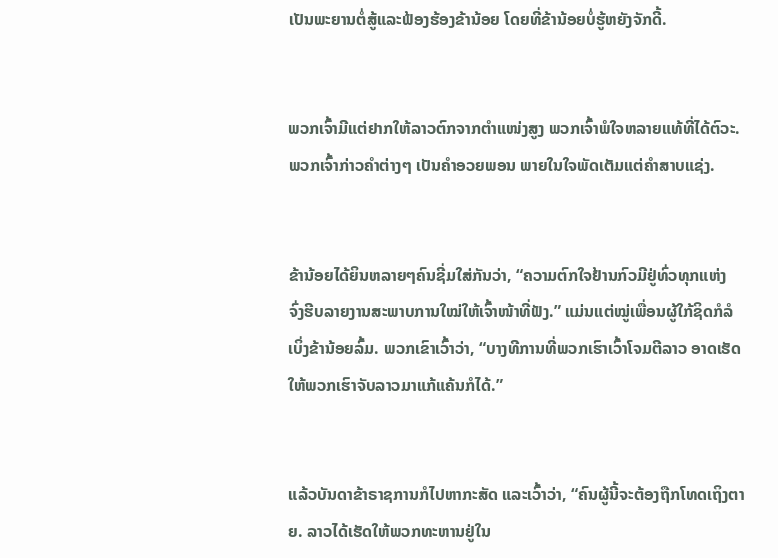ເປັນພະຍານຕໍ່ສູ້ແລະຟ້ອງຮ້ອງຂ້ານ້ອຍ ໂດຍທີ່ຂ້ານ້ອຍບໍ່ຮູ້ຫຍັງຈັກດີ້.


ພວກເຈົ້າມີແຕ່ຢາກໃຫ້ລາວຕົກຈາກຕຳແໜ່ງສູງ ພວກເຈົ້າພໍໃຈຫລາຍແທ້ທີ່ໄດ້ຕົວະ. ພວກເຈົ້າກ່າວຄຳຕ່າງໆ ເປັນຄຳອວຍພອນ ພາຍໃນໃຈພັດເຕັມແຕ່ຄຳສາບແຊ່ງ.


ຂ້ານ້ອຍໄດ້ຍິນຫລາຍໆຄົນຊີ່ມໃສ່ກັນວ່າ, “ຄວາມຕົກໃຈຢ້ານກົວມີຢູ່ທົ່ວທຸກແຫ່ງ ຈົ່ງຮີບລາຍງານສະພາບການໃໝ່ໃຫ້ເຈົ້າໜ້າທີ່ຟັງ.” ແມ່ນແຕ່ໝູ່ເພື່ອນຜູ້ໃກ້ຊິດກໍລໍເບິ່ງຂ້ານ້ອຍລົ້ມ. ພວກເຂົາເວົ້າວ່າ, “ບາງທີການທີ່ພວກເຮົາເວົ້າໂຈມຕີລາວ ອາດເຮັດໃຫ້ພວກເຮົາຈັບລາວມາແກ້ແຄ້ນກໍໄດ້.”


ແລ້ວບັນດາຂ້າຣາຊການກໍໄປຫາກະສັດ ແລະເວົ້າວ່າ, “ຄົນຜູ້ນີ້ຈະຕ້ອງຖືກໂທດເຖິງຕາຍ. ລາວໄດ້ເຮັດໃຫ້ພວກທະຫານຢູ່ໃນ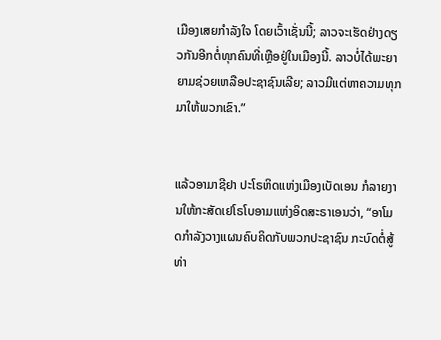ເມືອງເສຍກຳລັງໃຈ ໂດຍເວົ້າເຊັ່ນນີ້; ລາວຈະເຮັດຢ່າງດຽວກັນອີກຕໍ່ທຸກຄົນທີ່ເຫຼືອຢູ່ໃນເມືອງນີ້. ລາວບໍ່ໄດ້ພະຍາຍາມຊ່ວຍເຫລືອປະຊາຊົນເລີຍ; ລາວມີແຕ່ຫາຄວາມທຸກມາໃຫ້ພວກເຂົາ.”


ແລ້ວອາມາຊີຢາ ປະໂຣຫິດແຫ່ງເມືອງເບັດເອນ ກໍລາຍງານໃຫ້ກະສັດເຢໂຣໂບອາມແຫ່ງອິດສະຣາເອນວ່າ, “ອາໂມດກຳລັງວາງແຜນຄົບຄິດກັບພວກປະຊາຊົນ ກະບົດຕໍ່ສູ້ທ່າ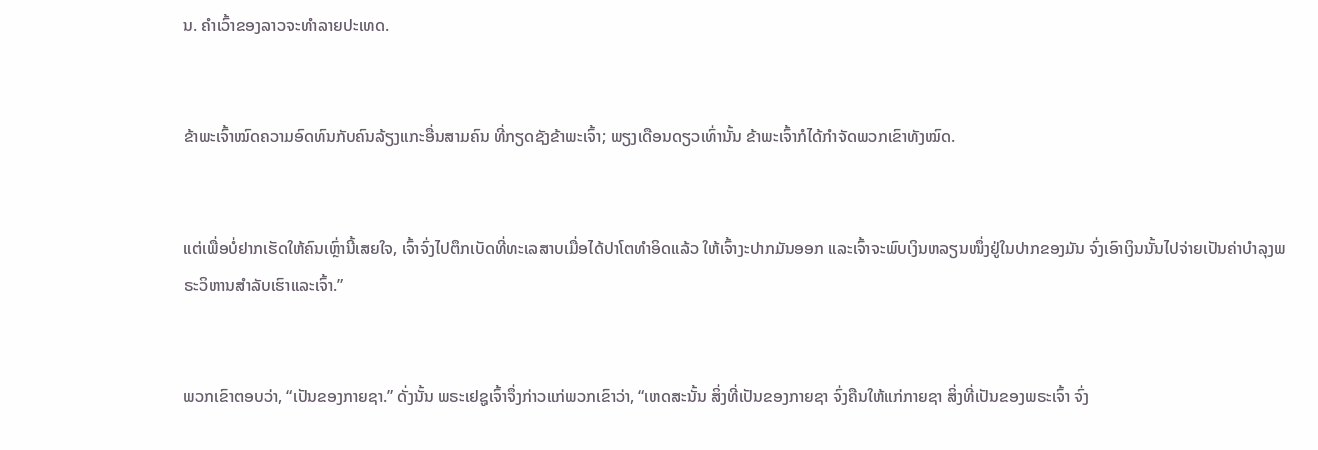ນ. ຄຳເວົ້າຂອງລາວຈະທຳລາຍປະເທດ.


ຂ້າພະເຈົ້າໝົດຄວາມອົດທົນກັບຄົນລ້ຽງແກະອື່ນສາມຄົນ ທີ່ກຽດຊັງຂ້າພະເຈົ້າ; ພຽງເດືອນດຽວເທົ່ານັ້ນ ຂ້າພະເຈົ້າກໍໄດ້ກຳຈັດພວກເຂົາທັງໝົດ.


ແຕ່ເພື່ອບໍ່ຢາກເຮັດໃຫ້ຄົນເຫຼົ່ານີ້ເສຍໃຈ, ເຈົ້າຈົ່ງໄປຕຶກເບັດທີ່ທະເລສາບເມື່ອໄດ້ປາໂຕທຳອິດແລ້ວ ໃຫ້ເຈົ້າງະປາກມັນອອກ ແລະເຈົ້າຈະພົບເງິນຫລຽນໜຶ່ງຢູ່ໃນປາກຂອງມັນ ຈົ່ງເອົາເງິນນັ້ນໄປຈ່າຍເປັນຄ່າບຳລຸງພຣະວິຫານສຳລັບເຮົາແລະເຈົ້າ.”


ພວກເຂົາຕອບວ່າ, “ເປັນຂອງກາຍຊາ.” ດັ່ງນັ້ນ ພຣະເຢຊູເຈົ້າຈຶ່ງກ່າວແກ່ພວກເຂົາວ່າ, “ເຫດສະນັ້ນ ສິ່ງທີ່ເປັນຂອງກາຍຊາ ຈົ່ງຄືນໃຫ້ແກ່ກາຍຊາ ສິ່ງທີ່ເປັນຂອງພຣະເຈົ້າ ຈົ່ງ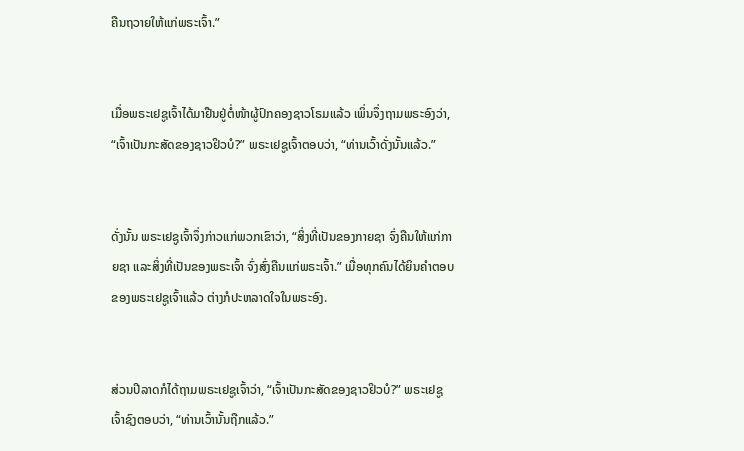ຄືນຖວາຍໃຫ້ແກ່ພຣະເຈົ້າ.”


ເມື່ອພຣະເຢຊູເຈົ້າໄດ້ມາຢືນຢູ່ຕໍ່ໜ້າຜູ້ປົກຄອງຊາວໂຣມແລ້ວ ເພິ່ນຈຶ່ງຖາມພຣະອົງວ່າ, “ເຈົ້າເປັນກະສັດຂອງຊາວຢິວບໍ?” ພຣະເຢຊູເຈົ້າຕອບວ່າ, “ທ່ານເວົ້າດັ່ງນັ້ນແລ້ວ.”


ດັ່ງນັ້ນ ພຣະເຢຊູເຈົ້າຈຶ່ງກ່າວແກ່ພວກເຂົາວ່າ, “ສິ່ງທີ່ເປັນຂອງກາຍຊາ ຈົ່ງຄືນໃຫ້ແກ່ກາຍຊາ ແລະສິ່ງທີ່ເປັນຂອງພຣະເຈົ້າ ຈົ່ງສົ່ງຄືນແກ່ພຣະເຈົ້າ.” ເມື່ອທຸກຄົນໄດ້ຍິນຄຳຕອບຂອງພຣະເຢຊູເຈົ້າແລ້ວ ຕ່າງກໍປະຫລາດໃຈໃນພຣະອົງ.


ສ່ວນປີລາດກໍໄດ້ຖາມພຣະເຢຊູເຈົ້າວ່າ, “ເຈົ້າເປັນກະສັດຂອງຊາວຢິວບໍ?” ພຣະເຢຊູເຈົ້າຊົງຕອບວ່າ, “ທ່ານເວົ້ານັ້ນຖືກແລ້ວ.”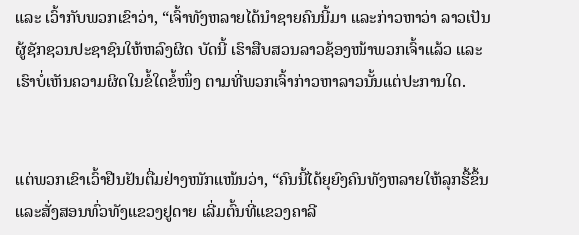ແລະ ເວົ້າກັບພວກເຂົາວ່າ, “ເຈົ້າທັງຫລາຍໄດ້ນຳຊາຍຄົນນີ້ມາ ແລະກ່າວຫາວ່າ ລາວເປັນຜູ້ຊັກຊວນປະຊາຊົນໃຫ້ຫລົງຜິດ ບັດນີ້ ເຮົາສືບສວນລາວຊ້ອງໜ້າພວກເຈົ້າແລ້ວ ແລະເຮົາບໍ່ເຫັນຄວາມຜິດໃນຂໍ້ໃດຂໍ້ໜຶ່ງ ຕາມທີ່ພວກເຈົ້າກ່າວຫາລາວນັ້ນແຕ່ປະການໃດ.


ແຕ່ພວກເຂົາເວົ້າຢືນຢັນຕື່ມຢ່າງໜັກແໜ້ນວ່າ, “ຄົນນີ້ໄດ້ຍຸຍົງຄົນທັງຫລາຍໃຫ້ລຸກຮື້ຂຶ້ນ ແລະສັ່ງສອນທົ່ວທັງແຂວງຢູດາຍ ເລີ່ມຕົ້ນທີ່ແຂວງຄາລີ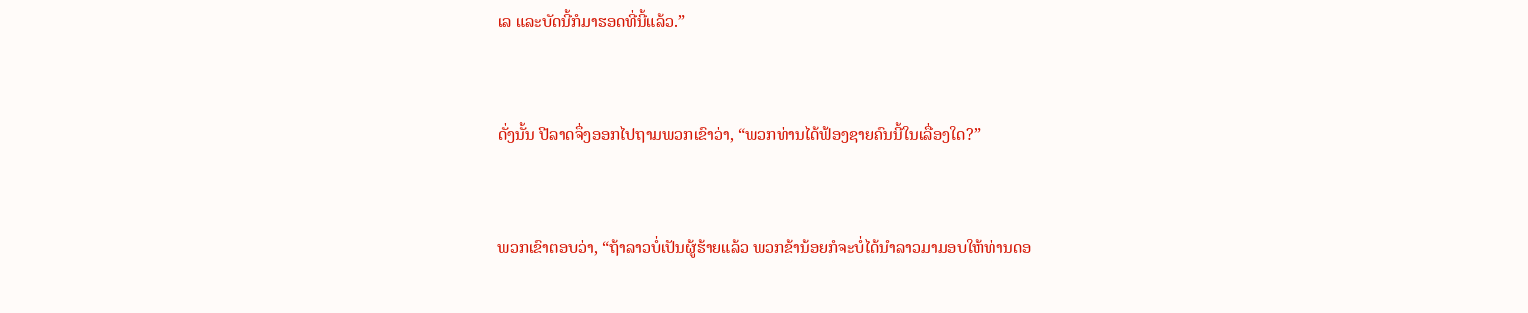ເລ ແລະບັດນີ້ກໍມາຮອດທີ່ນີ້ແລ້ວ.”


ດັ່ງນັ້ນ ປີລາດຈຶ່ງອອກໄປຖາມພວກເຂົາວ່າ, “ພວກທ່ານໄດ້ຟ້ອງຊາຍຄົນນີ້ໃນເລື່ອງໃດ?”


ພວກເຂົາຕອບວ່າ, “ຖ້າລາວບໍ່ເປັນຜູ້ຮ້າຍແລ້ວ ພວກຂ້ານ້ອຍກໍຈະບໍ່ໄດ້ນຳລາວມາມອບໃຫ້ທ່ານດອ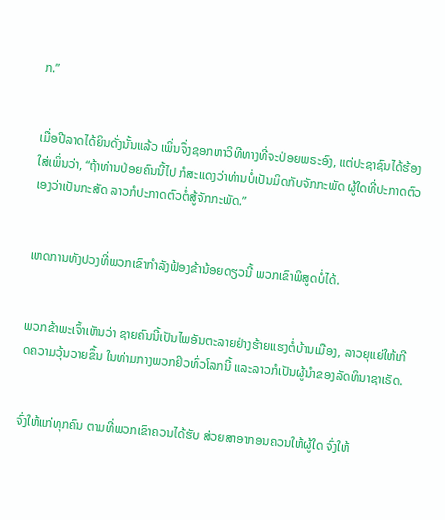ກ.”


ເມື່ອປີລາດໄດ້ຍິນດັ່ງນັ້ນແລ້ວ ເພິ່ນຈຶ່ງຊອກຫາວິທີທາງທີ່ຈະປ່ອຍພຣະອົງ, ແຕ່ປະຊາຊົນໄດ້ຮ້ອງໃສ່ເພິ່ນວ່າ, “ຖ້າທ່ານປ່ອຍຄົນນີ້ໄປ ກໍສະແດງວ່າທ່ານບໍ່ເປັນມິດກັບຈັກກະພັດ ຜູ້ໃດທີ່ປະກາດຕົວເອງວ່າເປັນກະສັດ ລາວກໍປະກາດຕົວຕໍ່ສູ້ຈັກກະພັດ.”


ເຫດການທັງປວງທີ່ພວກເຂົາກຳລັງຟ້ອງຂ້ານ້ອຍດຽວນີ້ ພວກເຂົາພິສູດບໍ່ໄດ້.


ພວກຂ້າພະເຈົ້າເຫັນວ່າ ຊາຍຄົນນີ້ເປັນໄພອັນຕະລາຍຢ່າງຮ້າຍແຮງຕໍ່ບ້ານເມືອງ, ລາວຍຸແຍ່ໃຫ້ເກີດຄວາມວຸ້ນວາຍຂຶ້ນ ໃນທ່າມກາງພວກຢິວທົ່ວໂລກນີ້ ແລະລາວກໍເປັນຜູ້ນຳຂອງລັດທິນາຊາເຣັດ.


ຈົ່ງໃຫ້ແກ່ທຸກຄົນ ຕາມທີ່ພວກເຂົາຄວນໄດ້ຮັບ ສ່ວຍສາອາກອນຄວນໃຫ້ຜູ້ໃດ ຈົ່ງໃຫ້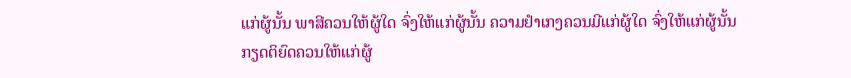ແກ່ຜູ້ນັ້ນ ພາສີຄວນໃຫ້ຜູ້ໃດ ຈົ່ງໃຫ້ແກ່ຜູ້ນັ້ນ ຄວາມຢຳເກງຄວນມີແກ່ຜູ້ໃດ ຈົ່ງໃຫ້ແກ່ຜູ້ນັ້ນ ກຽດຕິຍົດຄວນໃຫ້ແກ່ຜູ້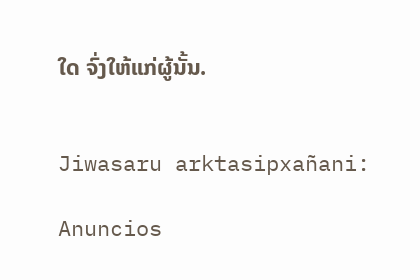ໃດ ຈົ່ງໃຫ້ແກ່ຜູ້ນັ້ນ.


Jiwasaru arktasipxañani:

Anuncios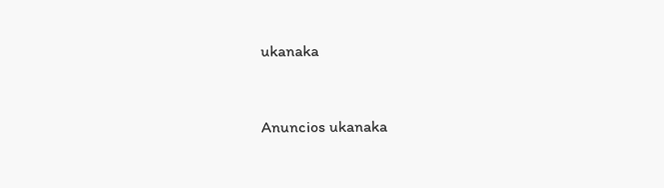ukanaka


Anuncios ukanaka